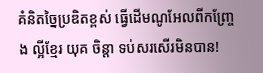គំនិតច្នៃប្រឌិតខ្ពស់ ធ្វើដើមណូអែលពីកញ្ច្រែង ល្អីខ្មែរ យុគ ចិន្តា ទប់សរសើរមិនបាន!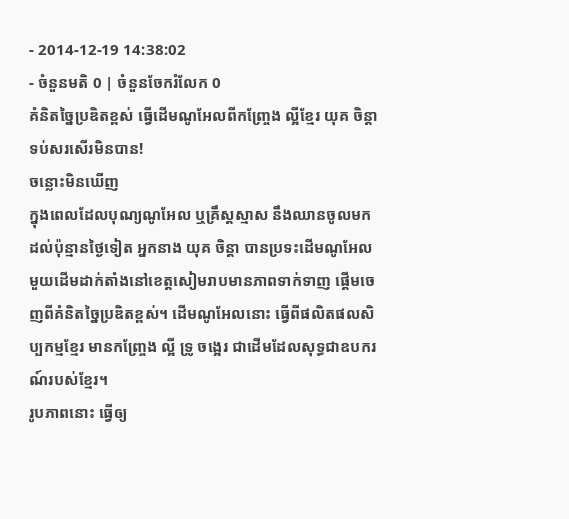- 2014-12-19 14:38:02
- ចំនួនមតិ 0 | ចំនួនចែករំលែក 0
គំនិតច្នៃប្រឌិតខ្ពស់ ធ្វើដើមណូអែលពីកញ្ច្រែង ល្អីខ្មែរ យុគ ចិន្តា ទប់សរសើរមិនបាន!
ចន្លោះមិនឃើញ
ក្នុងពេលដែលបុណ្យណូអែល ឬគ្រឹស្ដស្មាស នឹងឈានចូលមកដល់ប៉ុន្មានថ្ងៃទៀត អ្នកនាង យុគ ចិន្តា បានប្រទះដើមណូអែលមួយដើមដាក់តាំងនៅខេត្តសៀមរាបមានភាពទាក់ទាញ ផ្ដើមចេញពីគំនិតច្នៃប្រឌិតខ្ពស់។ ដើមណូអែលនោះ ធ្វើពីផលិតផលសិប្បកម្មខ្មែរ មានកញ្ច្រែង ល្អី ទ្រូ ចង្អេរ ជាដើមដែលសុទ្ធជាឧបករណ៍របស់ខ្មែរ។
រូបភាពនោះ ធ្វើឲ្យ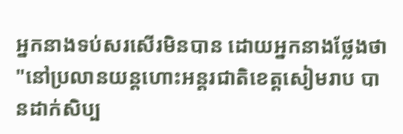អ្នកនាងទប់សរសើរមិនបាន ដោយអ្នកនាងថ្លែងថា "នៅប្រលានយន្តហោះអន្តរជាតិខេត្តសៀមរាប បានដាក់សិប្ប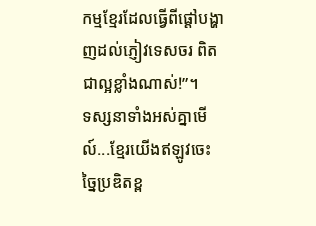កម្មខ្មែរដែលធ្វើពីផ្ដៅបង្ហាញដល់ភ្ញៀវទេសចរ ពិតជាល្អខ្លាំងណាស់!”។
ទស្សនាទាំងអស់គ្នាមើល៍...ខ្មែរយើងឥឡូវចេះច្នៃប្រឌិតខ្ព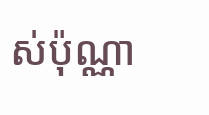ស់ប៉ុណ្ណា